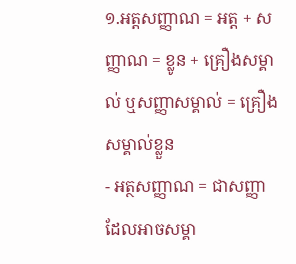១.អត្តសញ្ញាណ = អត្ត + សញ្ញាណ = ខ្លូន + គ្រឿងសម្គាល់ ឬសញ្ញាសម្គាល់ = គ្រឿងសម្គាល់ខ្លួន
- អត្ថសញ្ញាណ = ជាសញ្ញាដែលអាចសម្គា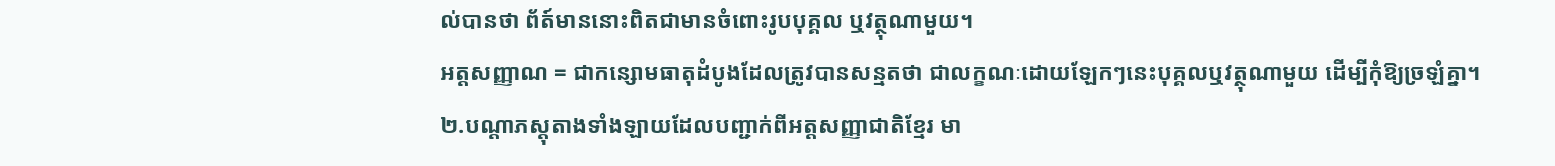ល់បានថា ព័ត៍មាននោះពិតជាមានចំពោះរូបបុគ្គល ឬវត្ថុណាមួយ។
អត្តសញ្ញាណ = ជាកន្សោមធាតុដំបូងដែលត្រូវបានសន្មតថា ជាលក្ខណៈដោយឡែកៗនេះបុគ្គលឬវត្ថុណាមួយ ដើម្បីកុំឱ្យច្រឡំគ្នា។
២.បណ្តាភស្តុតាងទាំងឡាយដែលបញ្ជាក់ពីអត្តសញ្ញាជាតិខ្មែរ មា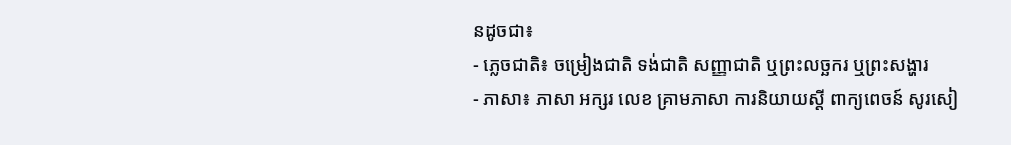នដូចជា៖
- ភ្លេចជាតិ៖ ចម្រៀងជាតិ ទង់ជាតិ សញ្ញាជាតិ ឬព្រះលច្ឆករ ឬព្រះសង្ហារ
- ភាសា៖ ភាសា អក្សរ លេខ គ្រាមភាសា ការនិយាយស្តី ពាក្យពេចន៍ សូរសៀ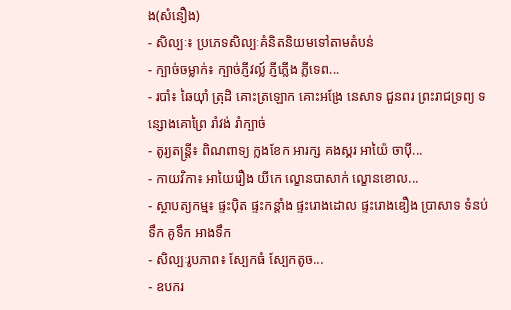ង(សំនឿង)
- សិល្បៈ៖ ប្រភេទសិល្បៈគំនិតនិយមទៅតាមតំបន់
- ក្បាច់ចម្លាក់៖ ក្បាច់ភ្ញីវល្ល៍ ភ្ញីភ្លើង ភ្លីទេព...
- របាំ៖ ឆៃយ៉ាំ ត្រុដិ គោះត្រឡោក គោះអង្រែ នេសាទ ជួនពរ ព្រះរាជទ្រព្យ ទន្សោងគោព្រៃ រាំវង់ រាំក្បាច់
- តូរ្យតន្ត្រី៖ ពិណពាទ្យ ក្លងខែក អារក្ស គងស្គរ អាយ៉ៃ ចាប៉ី...
- កាយវិកា៖ អាយៃរឿង យីកេ ល្ខោនបាសាក់ ល្ខោនខោល...
- ស្ថាបត្យកម្ម៖ ផ្ទះប៉ិត ផ្ទះកន្តាំង ផ្ទះរោងដោល ផ្ទះរោងឌឿង ប្រាសាទ ទំនប់ទឹក គូទឹក អាងទឹក
- សិល្បៈរូបភាព៖ ស្បែកធំ ស្បែកតូច...
- ឧបករ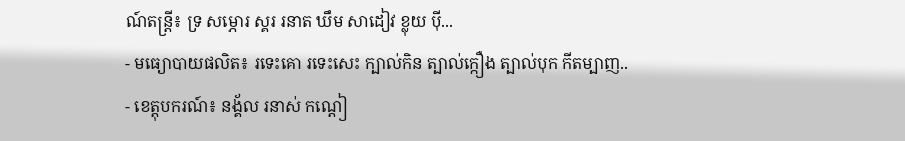ណ៍តន្រ្តី៖ ទ្រ សម្ភោរ ស្គរ រនាត ឃឹម សាដៀវ ខ្លុយ ប៉ី...
- មធ្យោបាយផលិត៖ រទេះគោ រទេះសេះ ក្បាល់កិន ត្បាល់ក្កឿង ត្បាល់បុក កីតម្បាញ..
- ខេត្តុបករណ៍៖ នង្គ័ល រនាស់ កណ្តៀ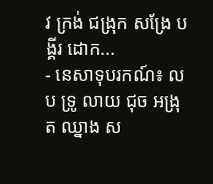វ ក្រង់ ជង្រុក សង្រែ បង្គីរ ដោក...
- នេសាទុបរកណ៍៖ លប ទ្រូ លាយ ជុច អង្រុត ឈ្នាង ស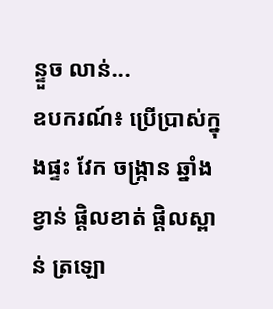ន្ទួច លាន់...
ឧបករណ៍៖ ប្រើប្រាស់ក្នុងផ្ទះ វែក ចង្ក្រាន ឆ្នាំង ខ្វាន់ ផ្តិលខាត់ ផ្តិលស្ពាន់ ត្រឡោ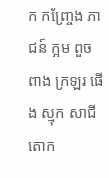ក កញ្ច្រែង ភាជន៍ ក្អម ពួច ពាង ក្រឡរ ផើង ស្មុក សាជី តោក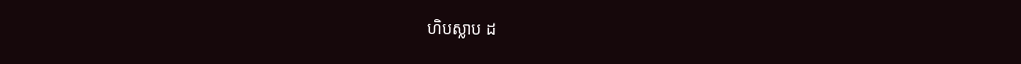ហិបស្លាប ដ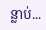ន្លាប់...